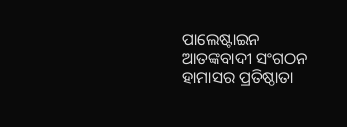ପାଲେଷ୍ଟାଇନ ଆତଙ୍କବାଦୀ ସଂଗଠନ ହାମାସର ପ୍ରତିଷ୍ଠାତା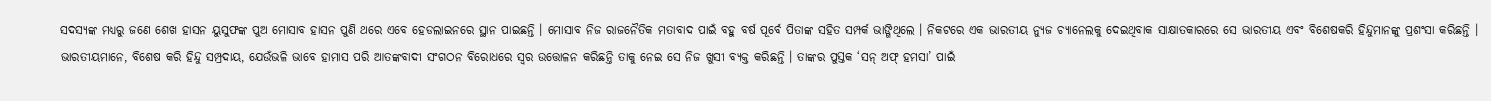ସଦସ୍ୟଙ୍କ ମଧ୍ଯରୁ ଜଣେ ଶେଖ ହାସନ ୟୁସୁଫଙ୍କ ପୁଅ ମୋସାବ ହାସନ ପୁଣି ଥରେ ଏବେ ହେଡଲାଇନରେ ସ୍ଥାନ ପାଇଛନ୍ତି । ମୋସାବ ନିଜ ରାଜନୈତିକ ମତାବାଦ ପାଇଁ ବହୁ ବର୍ଷ ପୂର୍ବେ ପିତାଙ୍କ ସହିତ ସମ୍ପର୍କ ଭାଙ୍ଗିଥିଲେ । ନିକଟରେ ଏକ ଭାରତୀୟ ନ୍ୟୁଜ ଚ୍ୟାନେଲକୁ ଦେଇଥିବାକ ସାକ୍ଷାତକାରରେ ସେ ଭାରତୀୟ ଏବଂ ବିଶେଷକରି ହିନ୍ଦୁମାନଙ୍କୁ ପ୍ରଶଂସା କରିଛନ୍ତି । ଭାରତୀୟମାନେ, ବିଶେଷ କରି ହିନ୍ଦୁ ସମ୍ପ୍ରଦାୟ, ଯେଉଁଭଳି ଭାବେ ହାମାସ ପରି ଆତଙ୍କବାଦୀ ସଂଗଠନ ବିରୋଧରେ ସ୍ୱର ଉତ୍ତୋଳନ କରିଛନ୍ତି ତାକୁ ନେଇ ସେ ନିଜ ଖୁସୀ ବ୍ୟକ୍ତ କରିଛନ୍ତି । ତାଙ୍କର ପୁସ୍ତକ ‘ସନ୍ ଅଫ୍ ହମସା’ ପାଇଁ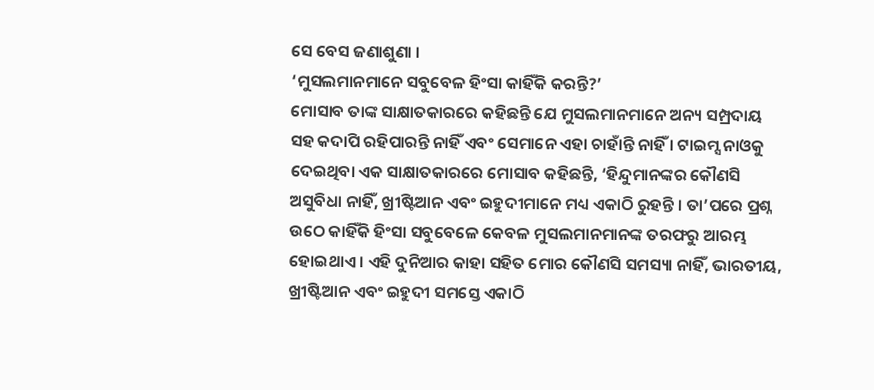ସେ ବେସ ଜଣାଶୁଣା ।
‘ମୁସଲମାନମାନେ ସବୁବେଳ ହିଂସା କାହିଁକି କରନ୍ତି?’
ମୋସାବ ତାଙ୍କ ସାକ୍ଷାତକାରରେ କହିଛନ୍ତି ଯେ ମୁସଲମାନମାନେ ଅନ୍ୟ ସମ୍ପ୍ରଦାୟ ସହ କଦାପି ରହିପାରନ୍ତି ନାହିଁ ଏବଂ ସେମାନେ ଏହା ଚାହାଁନ୍ତି ନାହିଁ । ଟାଇମ୍ସ ନାଓକୁ ଦେଇଥିବା ଏକ ସାକ୍ଷାତକାରରେ ମୋସାବ କହିଛନ୍ତି, ‘ହିନ୍ଦୁମାନଙ୍କର କୌଣସି ଅସୁବିଧା ନାହିଁ, ଖ୍ରୀଷ୍ଟିଆନ ଏବଂ ଇହୁଦୀମାନେ ମଧ୍ୟ ଏକାଠି ରୁହନ୍ତି । ତା’ପରେ ପ୍ରଶ୍ନ ଉଠେ କାହିଁକି ହିଂସା ସବୁବେଳେ କେବଳ ମୁସଲମାନମାନଙ୍କ ତରଫରୁ ଆରମ୍ଭ ହୋଇଥାଏ । ଏହି ଦୁନିଆର କାହା ସହିତ ମୋର କୌଣସି ସମସ୍ୟା ନାହିଁ, ଭାରତୀୟ, ଖ୍ରୀଷ୍ଟିଆନ ଏବଂ ଇହୁଦୀ ସମସ୍ତେ ଏକାଠି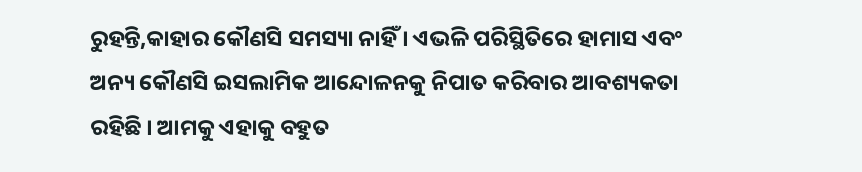ରୁହନ୍ତି,କାହାର କୌଣସି ସମସ୍ୟା ନାହିଁ । ଏଭଳି ପରିସ୍ଥିତିରେ ହାମାସ ଏବଂ ଅନ୍ୟ କୌଣସି ଇସଲାମିକ ଆନ୍ଦୋଳନକୁ ନିପାତ କରିବାର ଆବଶ୍ୟକତା ରହିଛି । ଆମକୁ ଏହାକୁ ବହୁତ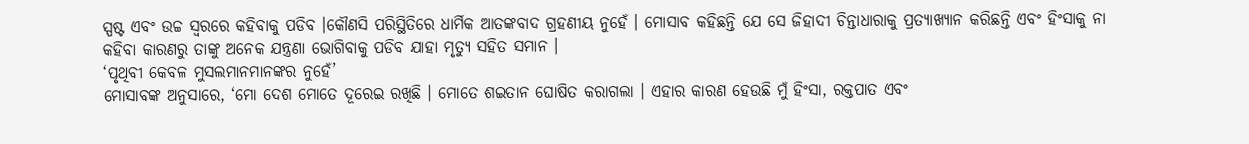ସ୍ପଷ୍ଟ ଏବଂ ଉଚ୍ଚ ସ୍ୱରରେ କହିବାକୁ ପଡିବ ।କୌଣସି ପରିସ୍ଥିତିରେ ଧାର୍ମିକ ଆତଙ୍କବାଦ ଗ୍ରହଣୀୟ ନୁହେଁ । ମୋସାବ କହିଛନ୍ତି ଯେ ସେ ଜିହାଦୀ ଚିନ୍ତାଧାରାକୁ ପ୍ରତ୍ୟାଖ୍ୟାନ କରିଛନ୍ତି ଏବଂ ହିଂସାକୁ ନା କହିବା କାରଣରୁ ତାଙ୍କୁ ଅନେକ ଯନ୍ତ୍ରଣା ଭୋଗିବାକୁ ପଡିବ ଯାହା ମୃତ୍ୟୁ ସହିତ ସମାନ ।
‘ପୃଥିବୀ କେବଳ ମୁସଲମାନମାନଙ୍କର ନୁହେଁ’
ମୋସାବଙ୍କ ଅନୁସାରେ, ‘ମୋ ଦେଶ ମୋତେ ଦୂରେଇ ରଖିଛି । ମୋତେ ଶଇତାନ ଘୋଷିତ କରାଗଲା । ଏହାର କାରଣ ହେଉଛି ମୁଁ ହିଂସା, ରକ୍ତପାତ ଏବଂ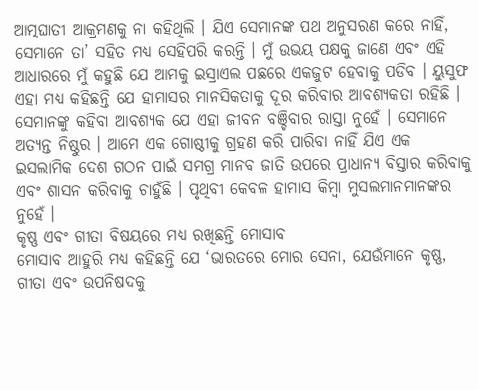ଆତ୍ମଘାତୀ ଆକ୍ରମଣକୁ ନା କହିଥିଲି । ଯିଏ ସେମାନଙ୍କ ପଥ ଅନୁସରଣ କରେ ନାହିଁ, ସେମାନେ ତା’ ସହିତ ମଧ୍ୟ ସେହିପରି କରନ୍ତି । ମୁଁ ଉଭୟ ପକ୍ଷକୁ ଜାଣେ ଏବଂ ଏହି ଆଧାରରେ ମୁଁ କହୁଛି ଯେ ଆମକୁ ଇସ୍ରାଏଲ ପଛରେ ଏକଜୁଟ ହେବାକୁ ପଡିବ । ୟୁସୁଫ ଏହା ମଧ୍ୟ କହିଛନ୍ତି ଯେ ହାମାସର ମାନସିକତାକୁ ଦୂର କରିବାର ଆବଶ୍ୟକତା ରହିଛି । ସେମାନଙ୍କୁ କହିବା ଆବଶ୍ୟକ ଯେ ଏହା ଜୀବନ ବଞ୍ଚିବାର ରାସ୍ତା ନୁହେଁ । ସେମାନେ ଅତ୍ୟନ୍ତ ନିଷ୍ଠୁର । ଆମେ ଏକ ଗୋଷ୍ଠୀକୁ ଗ୍ରହଣ କରି ପାରିବା ନାହିଁ ଯିଏ ଏକ ଇସଲାମିକ ଦେଶ ଗଠନ ପାଇଁ ସମଗ୍ର ମାନବ ଜାତି ଉପରେ ପ୍ରାଧାନ୍ୟ ବିସ୍ତାର କରିବାକୁ ଏବଂ ଶାସନ କରିବାକୁ ଚାହୁଁଛି । ପୃଥିବୀ କେବଳ ହାମାସ କିମ୍ବା ମୁସଲମାନମାନଙ୍କର ନୁହେଁ ।
କୃଷ୍ଣ ଏବଂ ଗୀତା ବିଷୟରେ ମଧ୍ୟ ରଖିଛନ୍ତି ମୋସାବ
ମୋସାବ ଆହୁରି ମଧ୍ଯ କହିଛନ୍ତି ଯେ ‘ଭାରତରେ ମୋର ସେନା, ଯେଉଁମାନେ କୃଷ୍ଣ, ଗୀତା ଏବଂ ଉପନିଷଦକୁ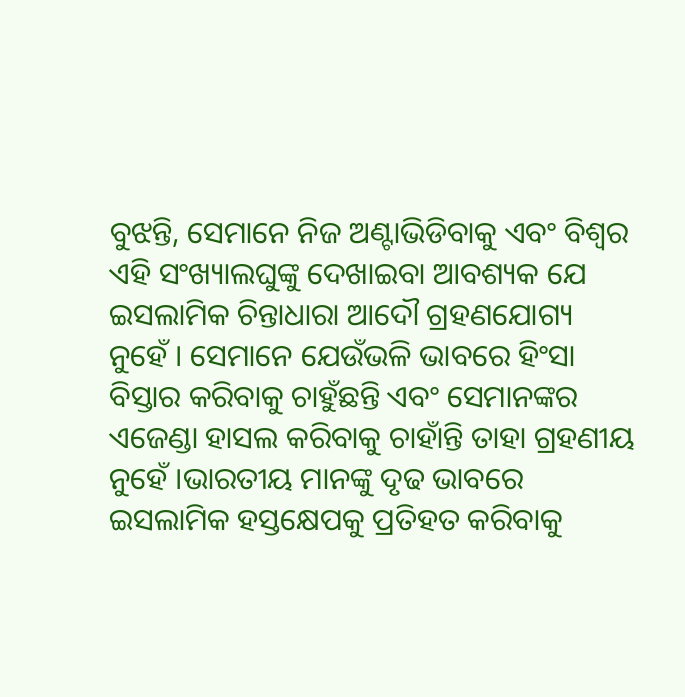ବୁଝନ୍ତି, ସେମାନେ ନିଜ ଅଣ୍ଟାଭିଡିବାକୁ ଏବଂ ବିଶ୍ୱର ଏହି ସଂଖ୍ୟାଲଘୁଙ୍କୁ ଦେଖାଇବା ଆବଶ୍ୟକ ଯେ ଇସଲାମିକ ଚିନ୍ତାଧାରା ଆଦୌ ଗ୍ରହଣଯୋଗ୍ୟ ନୁହେଁ । ସେମାନେ ଯେଉଁଭଳି ଭାବରେ ହିଂସା ବିସ୍ତାର କରିବାକୁ ଚାହୁଁଛନ୍ତି ଏବଂ ସେମାନଙ୍କର ଏଜେଣ୍ଡା ହାସଲ କରିବାକୁ ଚାହାଁନ୍ତି ତାହା ଗ୍ରହଣୀୟ ନୁହେଁ ।ଭାରତୀୟ ମାନଙ୍କୁ ଦୃଢ ଭାବରେ ଇସଲାମିକ ହସ୍ତକ୍ଷେପକୁ ପ୍ରତିହତ କରିବାକୁ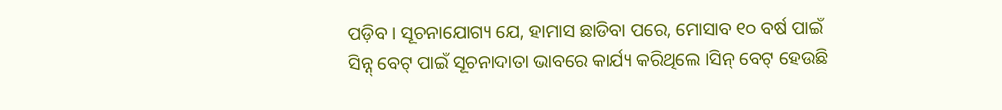ପଡ଼ିବ । ସୂଚନାଯୋଗ୍ୟ ଯେ, ହାମାସ ଛାଡିବା ପରେ, ମୋସାବ ୧୦ ବର୍ଷ ପାଇଁ ସିନ୍ନ୍ ବେଟ୍ ପାଇଁ ସୂଚନାଦାତା ଭାବରେ କାର୍ଯ୍ୟ କରିଥିଲେ ।ସିନ୍ ବେଟ୍ ହେଉଛି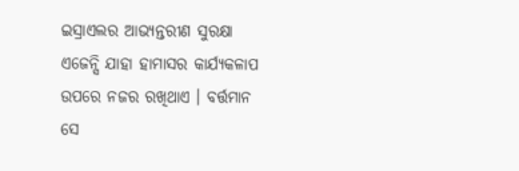ଇସ୍ରାଏଲର ଆଭ୍ୟନ୍ତରୀଣ ସୁରକ୍ଷା ଏଜେନ୍ସି ଯାହା ହାମାସର କାର୍ଯ୍ୟକଳାପ ଉପରେ ନଜର ରଖିଥାଏ । ବର୍ତ୍ତମାନ ସେ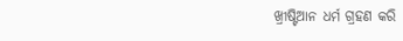ଖ୍ରୀଷ୍ଟିଆନ ଧର୍ମ ଗ୍ରହଣ କରି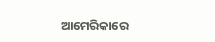ଆମେରିକାରେ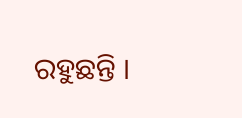ରହୁଛନ୍ତି ।